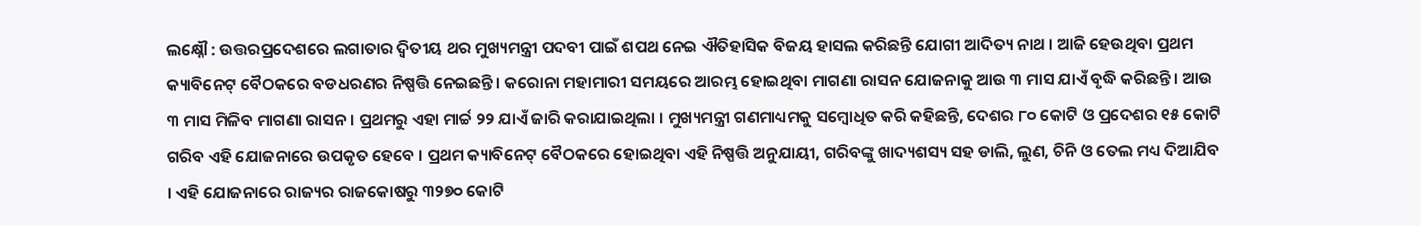ଲକ୍ଷ୍ନୌ : ଉତ୍ତରପ୍ରଦେଶରେ ଲଗାତାର ଦ୍ୱିତୀୟ ଥର ମୁଖ୍ୟମନ୍ତ୍ରୀ ପଦବୀ ପାଇଁ ଶପଥ ନେଇ ଐତିହାସିକ ବିଜୟ ହାସଲ କରିଛନ୍ତି ଯୋଗୀ ଆଦିତ୍ୟ ନାଥ । ଆଜି ହେଉଥିବା ପ୍ରଥମ କ୍ୟାବିନେଟ୍ ବୈଠକରେ ବଡଧରଣର ନିଷ୍ପତ୍ତି ନେଇଛନ୍ତି । କରୋନା ମହାମାରୀ ସମୟରେ ଆରମ୍ଭ ହୋଇଥିବା ମାଗଣା ରାସନ ଯୋଜନାକୁ ଆଉ ୩ ମାସ ଯାଏଁ ବୃଦ୍ଧି କରିଛନ୍ତି । ଆଉ ୩ ମାସ ମିଳିବ ମାଗଣା ରାସନ । ପ୍ରଥମରୁ ଏହା ମାର୍ଚ୍ଚ ୨୨ ଯାଏଁ ଜାରି କରାଯାଇଥିଲା । ମୁଖ୍ୟମନ୍ତ୍ରୀ ଗଣମାଧ୍ୟମକୁ ସମ୍ବୋଧିତ କରି କହିଛନ୍ତି, ଦେଶର ୮୦ କୋଟି ଓ ପ୍ରଦେଶର ୧୫ କୋଟି ଗରିବ ଏହି ଯୋଜନାରେ ଉପକୃତ ହେବେ । ପ୍ରଥମ କ୍ୟାବିନେଟ୍ ବୈଠକରେ ହୋଇଥିବା ଏହି ନିଷ୍ପତ୍ତି ଅନୁଯାୟୀ, ଗରିବଙ୍କୁ ଖାଦ୍ୟଶସ୍ୟ ସହ ଡାଲି, ଲୁଣ, ଚିନି ଓ ତେଲ ମଧ୍ୟ ଦିଆଯିବ । ଏହି ଯୋଜନାରେ ରାଜ୍ୟର ରାଜକୋଷରୁ ୩୨୭୦ କୋଟି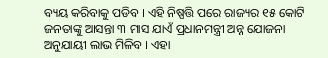ବ୍ୟୟ କରିବାକୁ ପଡିବ । ଏହି ନିଷ୍ପତ୍ତି ପରେ ରାଜ୍ୟର ୧୫ କୋଟି ଜନତାଙ୍କୁ ଆସନ୍ତା ୩ ମାସ ଯାଏଁ ପ୍ରଧାନମନ୍ତ୍ରୀ ଅନ୍ନ ଯୋଜନା ଅନୁଯାୟୀ ଲାଭ ମିଳିବ । ଏହା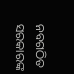ନବଗଠିତ ସରକାରଙ୍କ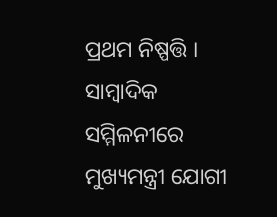ପ୍ରଥମ ନିଷ୍ପତ୍ତି । ସାମ୍ବାଦିକ ସମ୍ମିଳନୀରେ ମୁଖ୍ୟମନ୍ତ୍ରୀ ଯୋଗୀ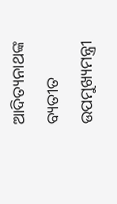ଆଦିତ୍ୟନାଥଙ୍କ ବ୍ୟତୀତ ଉପମୁଖ୍ୟମନ୍ତ୍ରୀ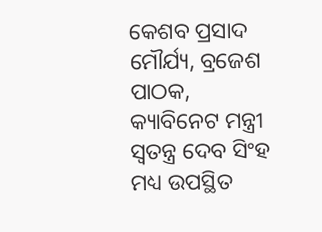କେଶବ ପ୍ରସାଦ ମୌର୍ଯ୍ୟ, ବ୍ରଜେଶ ପାଠକ, କ୍ୟାବିନେଟ ମନ୍ତ୍ରୀ ସ୍ୱତନ୍ତ୍ର ଦେବ ସିଂହ ମଧ୍ୟ ଉପସ୍ଥିତ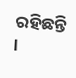ରହିଛନ୍ତି ।